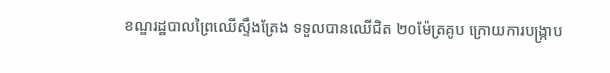ខណ្ឌរដ្ឋបាលព្រៃឈើស្ទឹងត្រែង ទទួលបានឈើជិត ២០ម៉ែត្រគូប ក្រោយការបង្ក្រាប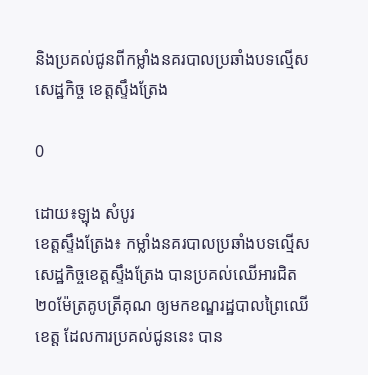និងប្រគល់ជូនពីកម្លាំងនគរបាលប្រឆាំងបទល្មើសសេដ្ឋកិច្ច ខេត្តស្ទឹងត្រែង

0

ដោយ៖ឡុង សំបូរ
ខេត្តស្ទឹងត្រែង៖ កម្លាំងនគរបាលប្រឆាំងបទល្មើសសេដ្ឋកិច្ចខេត្តស្ទឹងត្រែង បានប្រគល់ឈើអារជិត ២០ម៉ែត្រគូបត្រីគុណ ឲ្យមកខណ្ឌរដ្ឋបាលព្រៃឈើខេត្ត ដែលការប្រគល់ជូននេះ បាន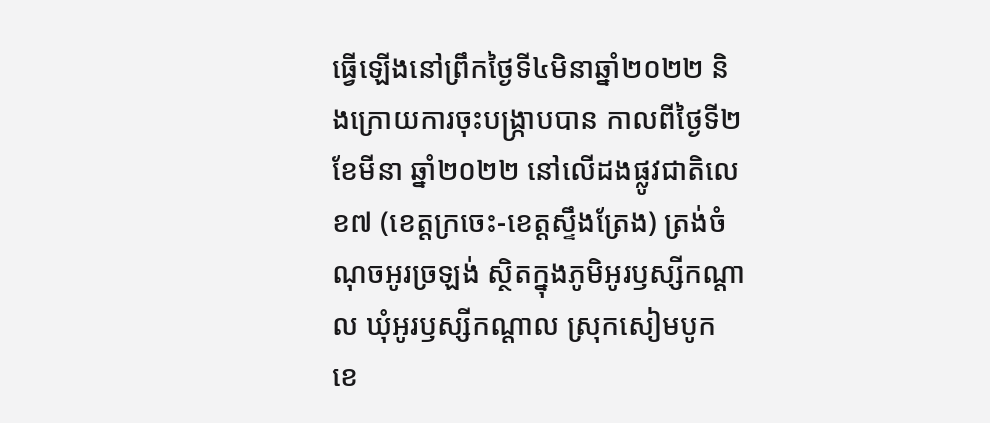ធ្វើឡើងនៅព្រឹកថ្ងៃទី៤មិនាឆ្នាំ២០២២ និងក្រោយការចុះបង្ក្រាបបាន កាលពីថ្ងៃទី២ ខែមីនា ឆ្នាំ២០២២ នៅលើដងផ្លូវជាតិលេខ៧ (ខេត្តក្រចេះ-ខេត្តស្ទឹងត្រែង) ត្រង់ចំណុចអូរច្រឡង់ ស្ថិតក្នុងភូមិអូរឫស្សីកណ្ដាល ឃុំអូរឫស្សីកណ្ដាល ស្រុកសៀមបូក ខេ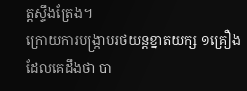ត្តស្ទឹងត្រែង។
ក្រោយការបង្ក្រាបរថយន្តខ្នាតយក្ស ១គ្រឿង ដែលគេដឹងថា បា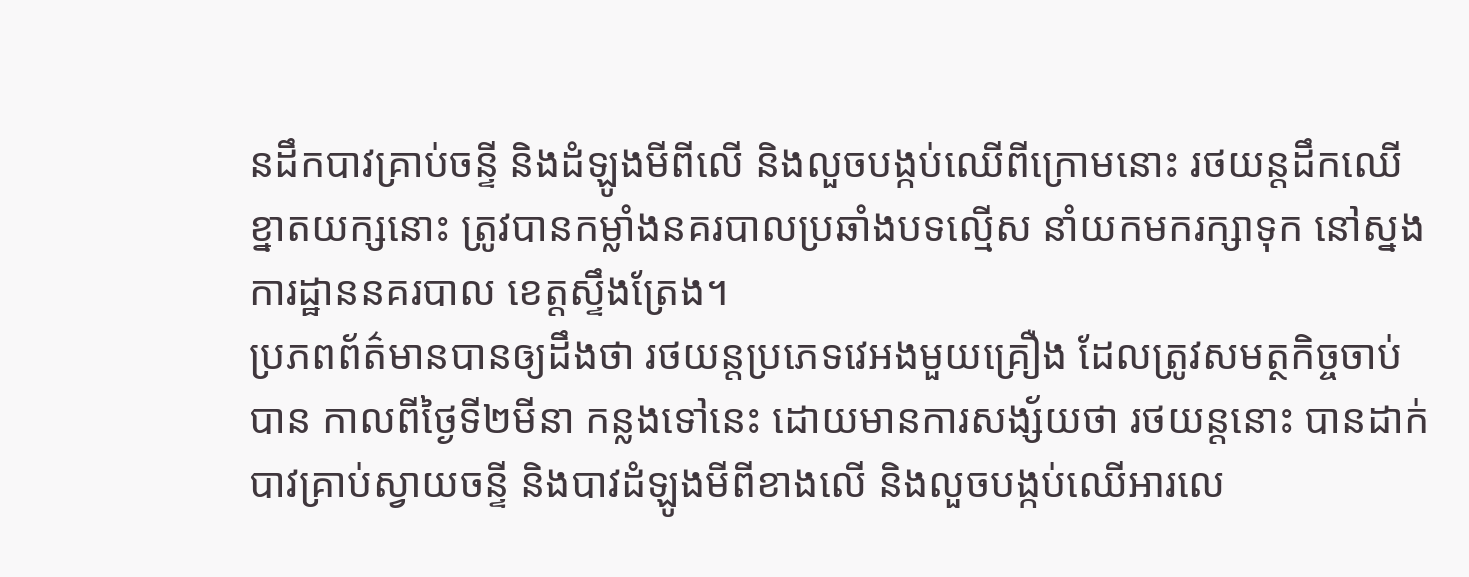នដឹកបាវគ្រាប់ចន្ទី និងដំឡូងមីពីលើ និងលួចបង្កប់ឈើពីក្រោមនោះ រថយន្តដឹកឈើខ្នាតយក្សនោះ ត្រូវបានកម្លាំងនគរបាលប្រឆាំងបទល្មើស នាំយកមករក្សាទុក នៅស្នងការដ្ឋាននគរបាល ខេត្តស្ទឹងត្រែង។
ប្រភពព័ត៌មានបានឲ្យដឹងថា រថយន្តប្រភេទវេអងមួយគ្រឿង ដែលត្រូវសមត្ថកិច្ចចាប់បាន កាលពីថ្ងៃទី២មីនា កន្លងទៅនេះ ដោយមានការសង្ស័យថា រថយន្តនោះ បានដាក់បាវគ្រាប់ស្វាយចន្ទី និងបាវដំឡូងមីពីខាងលើ និងលួចបង្កប់ឈើអារលេ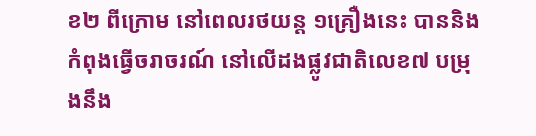ខ២ ពីក្រោម នៅពេលរថយន្ត ១គ្រឿងនេះ បាននិងកំពុងធ្វើចរាចរណ៍ នៅលើដងផ្លូវជាតិលេខ៧ បម្រុងនឹង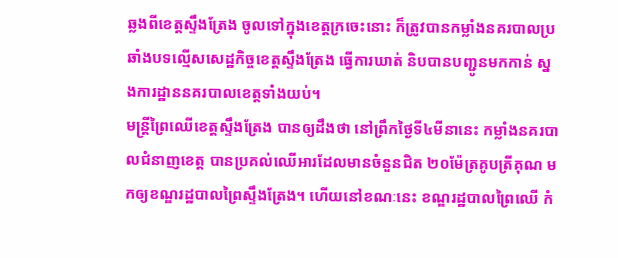ឆ្លងពីខេត្តស្ទឹងត្រែង ចូលទៅក្នុងខេត្តក្រចេះនោះ ក៏ត្រូវបានកម្លាំងនគរបាលប្រឆាំងបទល្មើសសេដ្ឋកិច្ចខេត្តស្ទឹងត្រែង ធ្វើការឃាត់ និបបានបញ្ជូនមកកាន់ ស្នងការដ្ឋាននគរបាលខេត្តទាំងយប់។
មន្ត្រីព្រៃឈើខេត្តស្ទឹងត្រែង បានឲ្យដឹងថា នៅព្រឹកថ្ងៃទី៤មីនានេះ កម្លាំងនគរបាលជំនាញខេត្ត បានប្រគល់ឈើអារដែលមានចំនួនជិត ២០ម៉ែត្រគូបត្រីគុណ មកឲ្យខណ្ឌរដ្ឋបាលព្រៃស្ទឹងត្រែង។ ហើយនៅខណៈនេះ ខណ្ឌរដ្ឋបាលព្រៃឈើ កំ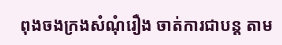ពុងចងក្រងសំណុំរឿង ចាត់ការជាបន្ត តាម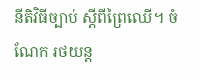នីតិវិធីច្បាប់ ស្តីពីព្រៃឈើ។ ចំណែក រថយន្ត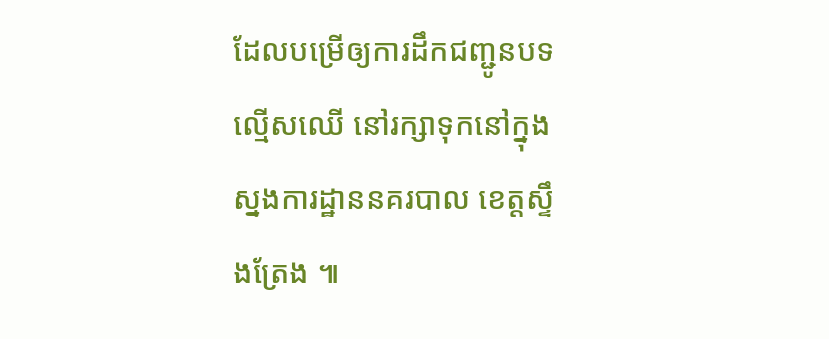ដែលបម្រើឲ្យការដឹកជញ្ជូនបទល្មើសឈើ នៅរក្សាទុកនៅក្នុងស្នងការដ្ឋាននគរបាល ខេត្តស្ទឹងត្រែង ៕